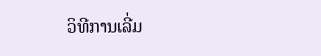ວິທີການເລີ່ມ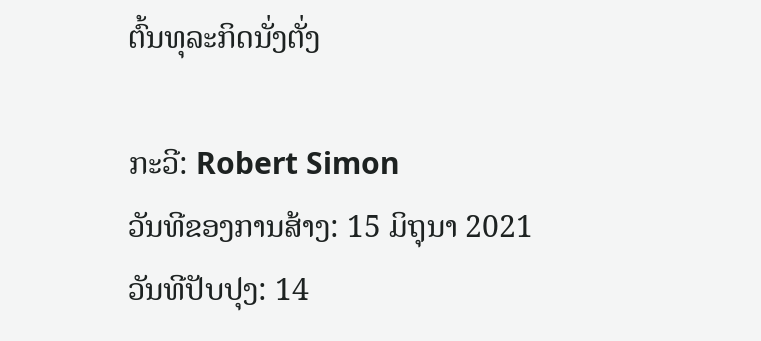ຕົ້ນທຸລະກິດນັ່ງຕັ່ງ

ກະວີ: Robert Simon
ວັນທີຂອງການສ້າງ: 15 ມິຖຸນາ 2021
ວັນທີປັບປຸງ: 14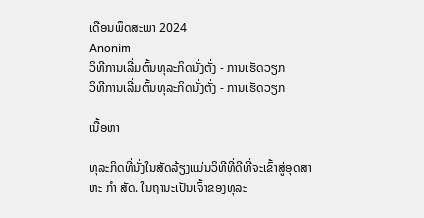ເດືອນພຶດສະພາ 2024
Anonim
ວິທີການເລີ່ມຕົ້ນທຸລະກິດນັ່ງຕັ່ງ - ການເຮັດວຽກ
ວິທີການເລີ່ມຕົ້ນທຸລະກິດນັ່ງຕັ່ງ - ການເຮັດວຽກ

ເນື້ອຫາ

ທຸລະກິດທີ່ນັ່ງໃນສັດລ້ຽງແມ່ນວິທີທີ່ດີທີ່ຈະເຂົ້າສູ່ອຸດສາຫະ ກຳ ສັດ. ໃນຖານະເປັນເຈົ້າຂອງທຸລະ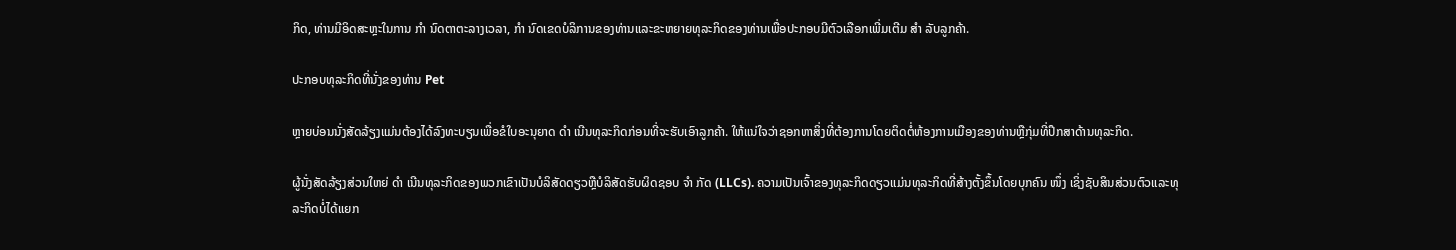ກິດ, ທ່ານມີອິດສະຫຼະໃນການ ກຳ ນົດຕາຕະລາງເວລາ, ກຳ ນົດເຂດບໍລິການຂອງທ່ານແລະຂະຫຍາຍທຸລະກິດຂອງທ່ານເພື່ອປະກອບມີຕົວເລືອກເພີ່ມເຕີມ ສຳ ລັບລູກຄ້າ.

ປະກອບທຸລະກິດທີ່ນັ່ງຂອງທ່ານ Pet

ຫຼາຍບ່ອນນັ່ງສັດລ້ຽງແມ່ນຕ້ອງໄດ້ລົງທະບຽນເພື່ອຂໍໃບອະນຸຍາດ ດຳ ເນີນທຸລະກິດກ່ອນທີ່ຈະຮັບເອົາລູກຄ້າ. ໃຫ້ແນ່ໃຈວ່າຊອກຫາສິ່ງທີ່ຕ້ອງການໂດຍຕິດຕໍ່ຫ້ອງການເມືອງຂອງທ່ານຫຼືກຸ່ມທີ່ປຶກສາດ້ານທຸລະກິດ.

ຜູ້ນັ່ງສັດລ້ຽງສ່ວນໃຫຍ່ ດຳ ເນີນທຸລະກິດຂອງພວກເຂົາເປັນບໍລິສັດດຽວຫຼືບໍລິສັດຮັບຜິດຊອບ ຈຳ ກັດ (LLCs). ຄວາມເປັນເຈົ້າຂອງທຸລະກິດດຽວແມ່ນທຸລະກິດທີ່ສ້າງຕັ້ງຂຶ້ນໂດຍບຸກຄົນ ໜຶ່ງ ເຊິ່ງຊັບສິນສ່ວນຕົວແລະທຸລະກິດບໍ່ໄດ້ແຍກ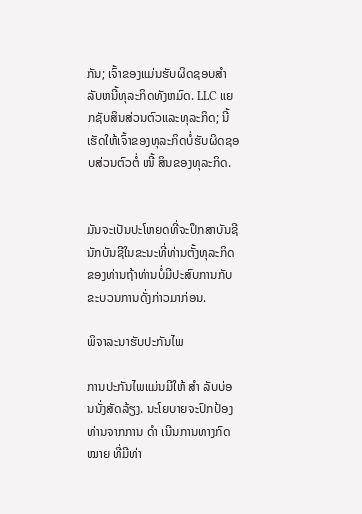ກັນ; ເຈົ້າຂອງແມ່ນຮັບຜິດຊອບສໍາລັບຫນີ້ທຸລະກິດທັງຫມົດ. LLC ແຍກຊັບສິນສ່ວນຕົວແລະທຸລະກິດ; ນີ້ເຮັດໃຫ້ເຈົ້າຂອງທຸລະກິດບໍ່ຮັບຜິດຊອບສ່ວນຕົວຕໍ່ ໜີ້ ສິນຂອງທຸລະກິດ.


ມັນຈະເປັນປະໂຫຍດທີ່ຈະປຶກສາບັນຊີນັກບັນຊີໃນຂະນະທີ່ທ່ານຕັ້ງທຸລະກິດຂອງທ່ານຖ້າທ່ານບໍ່ມີປະສົບການກັບຂະບວນການດັ່ງກ່າວມາກ່ອນ.

ພິຈາລະນາຮັບປະກັນໄພ

ການປະກັນໄພແມ່ນມີໃຫ້ ສຳ ລັບບ່ອນນັ່ງສັດລ້ຽງ. ນະໂຍບາຍຈະປົກປ້ອງທ່ານຈາກການ ດຳ ເນີນການທາງກົດ ໝາຍ ທີ່ມີທ່າ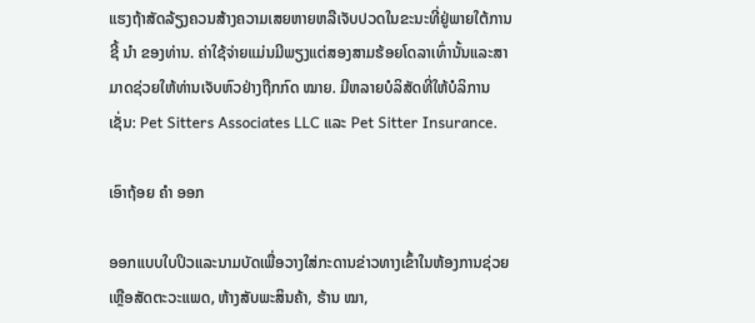ແຮງຖ້າສັດລ້ຽງຄວນສ້າງຄວາມເສຍຫາຍຫລືເຈັບປວດໃນຂະນະທີ່ຢູ່ພາຍໃຕ້ການຊີ້ ນຳ ຂອງທ່ານ. ຄ່າໃຊ້ຈ່າຍແມ່ນມີພຽງແຕ່ສອງສາມຮ້ອຍໂດລາເທົ່ານັ້ນແລະສາມາດຊ່ວຍໃຫ້ທ່ານເຈັບຫົວຢ່າງຖືກກົດ ໝາຍ. ມີຫລາຍບໍລິສັດທີ່ໃຫ້ບໍລິການເຊັ່ນ: Pet Sitters Associates LLC ແລະ Pet Sitter Insurance.

ເອົາຖ້ອຍ ຄຳ ອອກ

ອອກແບບໃບປິວແລະນາມບັດເພື່ອວາງໃສ່ກະດານຂ່າວທາງເຂົ້າໃນຫ້ອງການຊ່ວຍເຫຼືອສັດຕະວະແພດ, ຫ້າງສັບພະສິນຄ້າ, ຮ້ານ ໝາ,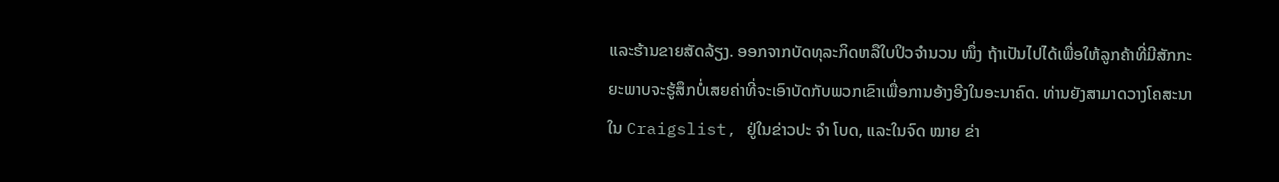ແລະຮ້ານຂາຍສັດລ້ຽງ. ອອກຈາກບັດທຸລະກິດຫລືໃບປິວຈໍານວນ ໜຶ່ງ ຖ້າເປັນໄປໄດ້ເພື່ອໃຫ້ລູກຄ້າທີ່ມີສັກກະຍະພາບຈະຮູ້ສຶກບໍ່ເສຍຄ່າທີ່ຈະເອົາບັດກັບພວກເຂົາເພື່ອການອ້າງອີງໃນອະນາຄົດ. ທ່ານຍັງສາມາດວາງໂຄສະນາໃນ Craigslist, ຢູ່ໃນຂ່າວປະ ຈຳ ໂບດ, ແລະໃນຈົດ ໝາຍ ຂ່າ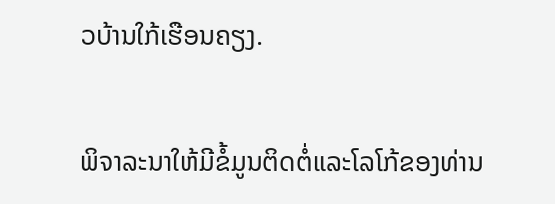ວບ້ານໃກ້ເຮືອນຄຽງ.


ພິຈາລະນາໃຫ້ມີຂໍ້ມູນຕິດຕໍ່ແລະໂລໂກ້ຂອງທ່ານ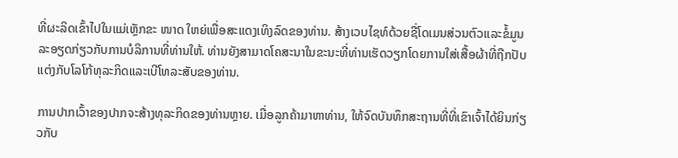ທີ່ຜະລິດເຂົ້າໄປໃນແມ່ເຫຼັກຂະ ໜາດ ໃຫຍ່ເພື່ອສະແດງເທິງລົດຂອງທ່ານ. ສ້າງເວບໄຊທ໌ດ້ວຍຊື່ໂດເມນສ່ວນຕົວແລະຂໍ້ມູນລະອຽດກ່ຽວກັບການບໍລິການທີ່ທ່ານໃຫ້. ທ່ານຍັງສາມາດໂຄສະນາໃນຂະນະທີ່ທ່ານເຮັດວຽກໂດຍການໃສ່ເສື້ອຜ້າທີ່ຖືກປັບແຕ່ງກັບໂລໂກ້ທຸລະກິດແລະເບີໂທລະສັບຂອງທ່ານ.

ການປາກເວົ້າຂອງປາກຈະສ້າງທຸລະກິດຂອງທ່ານຫຼາຍ. ເມື່ອລູກຄ້າມາຫາທ່ານ, ໃຫ້ຈົດບັນທຶກສະຖານທີ່ທີ່ເຂົາເຈົ້າໄດ້ຍິນກ່ຽວກັບ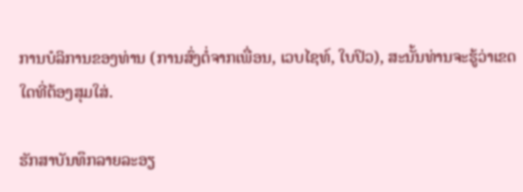ການບໍລິການຂອງທ່ານ (ການສົ່ງຕໍ່ຈາກເພື່ອນ, ເວບໄຊທ໌, ໃບປິວ), ສະນັ້ນທ່ານຈະຮູ້ວ່າເຂດໃດທີ່ຕ້ອງສຸມໃສ່.

ຮັກສາບັນທຶກລາຍລະອຽ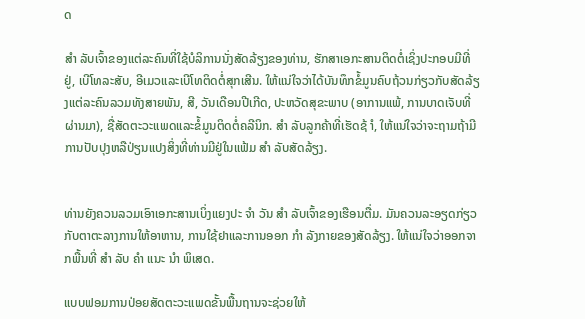ດ

ສຳ ລັບເຈົ້າຂອງແຕ່ລະຄົນທີ່ໃຊ້ບໍລິການນັ່ງສັດລ້ຽງຂອງທ່ານ, ຮັກສາເອກະສານຕິດຕໍ່ເຊິ່ງປະກອບມີທີ່ຢູ່, ເບີໂທລະສັບ, ອີເມວແລະເບີໂທຕິດຕໍ່ສຸກເສີນ. ໃຫ້ແນ່ໃຈວ່າໄດ້ບັນທຶກຂໍ້ມູນຄົບຖ້ວນກ່ຽວກັບສັດລ້ຽງແຕ່ລະຄົນລວມທັງສາຍພັນ, ສີ, ວັນເດືອນປີເກີດ, ປະຫວັດສຸຂະພາບ (ອາການແພ້, ການບາດເຈັບທີ່ຜ່ານມາ), ຊື່ສັດຕະວະແພດແລະຂໍ້ມູນຕິດຕໍ່ຄລີນິກ. ສຳ ລັບລູກຄ້າທີ່ເຮັດຊ້ ຳ, ໃຫ້ແນ່ໃຈວ່າຈະຖາມຖ້າມີການປັບປຸງຫລືປ່ຽນແປງສິ່ງທີ່ທ່ານມີຢູ່ໃນແຟ້ມ ສຳ ລັບສັດລ້ຽງ.


ທ່ານຍັງຄວນລວມເອົາເອກະສານເບິ່ງແຍງປະ ຈຳ ວັນ ສຳ ລັບເຈົ້າຂອງເຮືອນຕື່ມ. ມັນຄວນລະອຽດກ່ຽວກັບຕາຕະລາງການໃຫ້ອາຫານ, ການໃຊ້ຢາແລະການອອກ ກຳ ລັງກາຍຂອງສັດລ້ຽງ. ໃຫ້ແນ່ໃຈວ່າອອກຈາກພື້ນທີ່ ສຳ ລັບ ຄຳ ແນະ ນຳ ພິເສດ.

ແບບຟອມການປ່ອຍສັດຕະວະແພດຂັ້ນພື້ນຖານຈະຊ່ວຍໃຫ້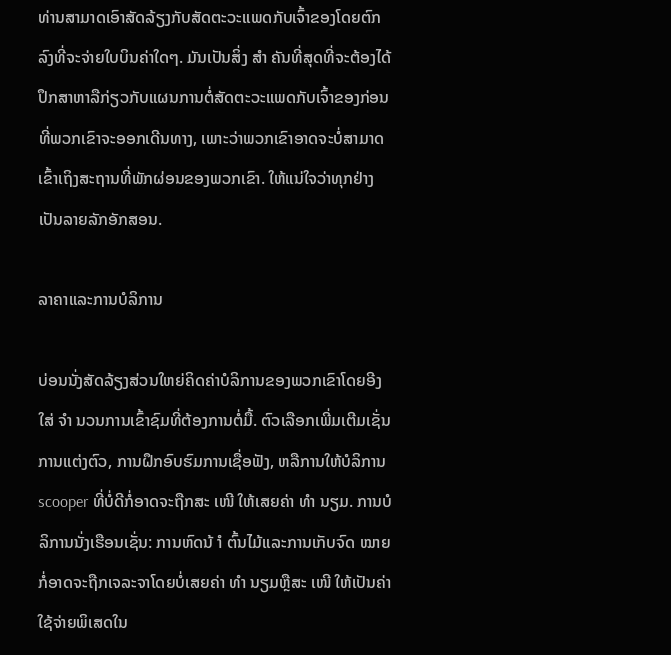ທ່ານສາມາດເອົາສັດລ້ຽງກັບສັດຕະວະແພດກັບເຈົ້າຂອງໂດຍຕົກລົງທີ່ຈະຈ່າຍໃບບິນຄ່າໃດໆ. ມັນເປັນສິ່ງ ສຳ ຄັນທີ່ສຸດທີ່ຈະຕ້ອງໄດ້ປຶກສາຫາລືກ່ຽວກັບແຜນການຕໍ່ສັດຕະວະແພດກັບເຈົ້າຂອງກ່ອນທີ່ພວກເຂົາຈະອອກເດີນທາງ, ເພາະວ່າພວກເຂົາອາດຈະບໍ່ສາມາດເຂົ້າເຖິງສະຖານທີ່ພັກຜ່ອນຂອງພວກເຂົາ. ໃຫ້ແນ່ໃຈວ່າທຸກຢ່າງເປັນລາຍລັກອັກສອນ.

ລາຄາແລະການບໍລິການ

ບ່ອນນັ່ງສັດລ້ຽງສ່ວນໃຫຍ່ຄິດຄ່າບໍລິການຂອງພວກເຂົາໂດຍອີງໃສ່ ຈຳ ນວນການເຂົ້າຊົມທີ່ຕ້ອງການຕໍ່ມື້. ຕົວເລືອກເພີ່ມເຕີມເຊັ່ນການແຕ່ງຕົວ, ການຝຶກອົບຮົມການເຊື່ອຟັງ, ຫລືການໃຫ້ບໍລິການ scooper ທີ່ບໍ່ດີກໍ່ອາດຈະຖືກສະ ເໜີ ໃຫ້ເສຍຄ່າ ທຳ ນຽມ. ການບໍລິການນັ່ງເຮືອນເຊັ່ນ: ການຫົດນ້ ຳ ຕົ້ນໄມ້ແລະການເກັບຈົດ ໝາຍ ກໍ່ອາດຈະຖືກເຈລະຈາໂດຍບໍ່ເສຍຄ່າ ທຳ ນຽມຫຼືສະ ເໜີ ໃຫ້ເປັນຄ່າໃຊ້ຈ່າຍພິເສດໃນ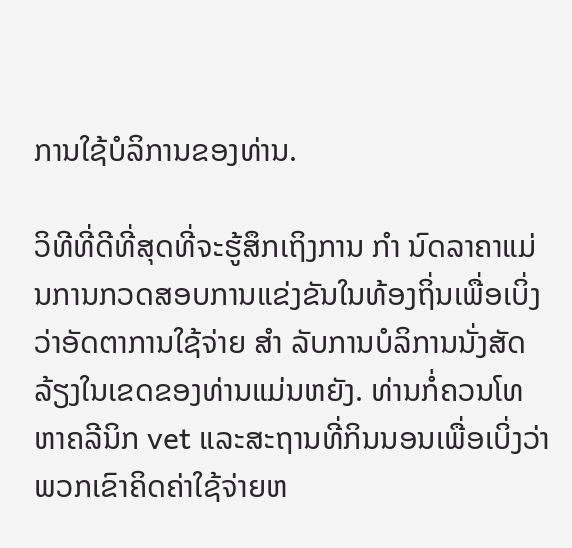ການໃຊ້ບໍລິການຂອງທ່ານ.

ວິທີທີ່ດີທີ່ສຸດທີ່ຈະຮູ້ສຶກເຖິງການ ກຳ ນົດລາຄາແມ່ນການກວດສອບການແຂ່ງຂັນໃນທ້ອງຖິ່ນເພື່ອເບິ່ງວ່າອັດຕາການໃຊ້ຈ່າຍ ສຳ ລັບການບໍລິການນັ່ງສັດລ້ຽງໃນເຂດຂອງທ່ານແມ່ນຫຍັງ. ທ່ານກໍ່ຄວນໂທຫາຄລີນິກ vet ແລະສະຖານທີ່ກິນນອນເພື່ອເບິ່ງວ່າພວກເຂົາຄິດຄ່າໃຊ້ຈ່າຍຫ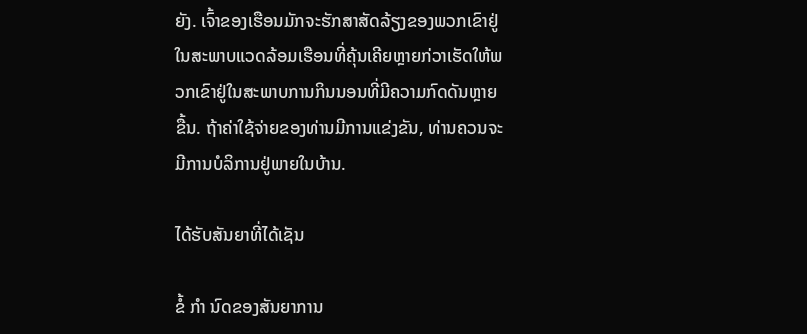ຍັງ. ເຈົ້າຂອງເຮືອນມັກຈະຮັກສາສັດລ້ຽງຂອງພວກເຂົາຢູ່ໃນສະພາບແວດລ້ອມເຮືອນທີ່ຄຸ້ນເຄີຍຫຼາຍກ່ວາເຮັດໃຫ້ພວກເຂົາຢູ່ໃນສະພາບການກິນນອນທີ່ມີຄວາມກົດດັນຫຼາຍຂື້ນ. ຖ້າຄ່າໃຊ້ຈ່າຍຂອງທ່ານມີການແຂ່ງຂັນ, ທ່ານຄວນຈະມີການບໍລິການຢູ່ພາຍໃນບ້ານ.

ໄດ້ຮັບສັນຍາທີ່ໄດ້ເຊັນ

ຂໍ້ ກຳ ນົດຂອງສັນຍາການ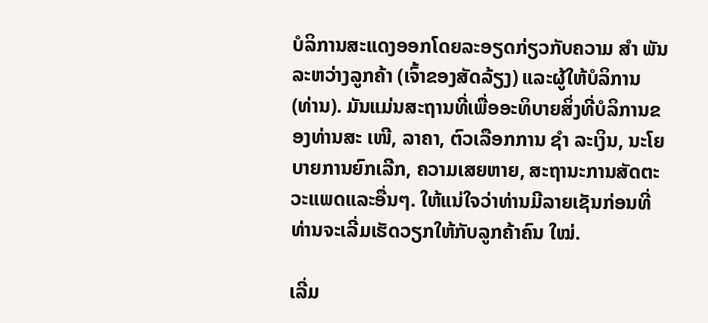ບໍລິການສະແດງອອກໂດຍລະອຽດກ່ຽວກັບຄວາມ ສຳ ພັນລະຫວ່າງລູກຄ້າ (ເຈົ້າຂອງສັດລ້ຽງ) ແລະຜູ້ໃຫ້ບໍລິການ (ທ່ານ). ມັນແມ່ນສະຖານທີ່ເພື່ອອະທິບາຍສິ່ງທີ່ບໍລິການຂອງທ່ານສະ ເໜີ, ລາຄາ, ຕົວເລືອກການ ຊຳ ລະເງິນ, ນະໂຍບາຍການຍົກເລີກ, ຄວາມເສຍຫາຍ, ສະຖານະການສັດຕະວະແພດແລະອື່ນໆ. ໃຫ້ແນ່ໃຈວ່າທ່ານມີລາຍເຊັນກ່ອນທີ່ທ່ານຈະເລີ່ມເຮັດວຽກໃຫ້ກັບລູກຄ້າຄົນ ໃໝ່.

ເລີ່ມ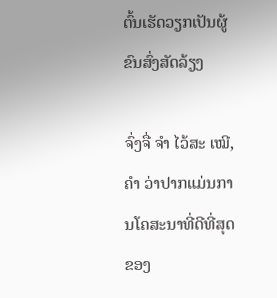ຕົ້ນເຮັດວຽກເປັນຜູ້ຂົນສົ່ງສັດລ້ຽງ

ຈົ່ງຈື່ ຈຳ ໄວ້ສະ ເໝີ, ຄຳ ວ່າປາກແມ່ນການໂຄສະນາທີ່ດີທີ່ສຸດຂອງ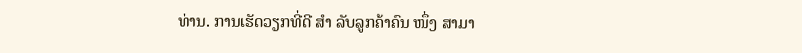ທ່ານ. ການເຮັດວຽກທີ່ດີ ສຳ ລັບລູກຄ້າຄົນ ໜຶ່ງ ສາມາ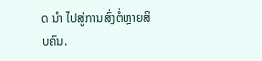ດ ນຳ ໄປສູ່ການສົ່ງຕໍ່ຫຼາຍສິບຄົນ.